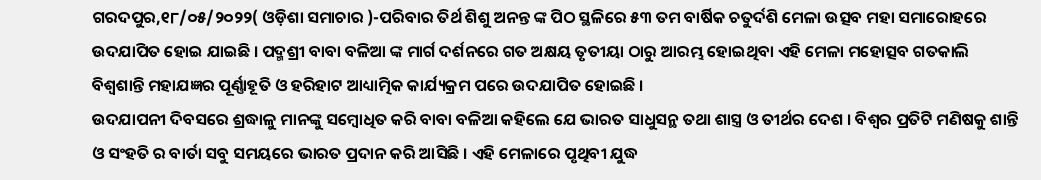ଗରଦପୁର,୧୮/୦୫/୨୦୨୨( ଓଡ଼ିଶା ସମାଚାର )-ପରିବାର ତିର୍ଥ ଶିଶୁ ଅନନ୍ତ ଙ୍କ ପିଠ ସ୍ଥଳିରେ ୫୩ ତମ ବାର୍ଷିକ ଚତୁର୍ଦଶି ମେଳା ଉତ୍ସବ ମହା ସମାରୋହରେ ଉଦଯାପିତ ହୋଇ ଯାଇଛି । ପଦ୍ମଶ୍ରୀ ବାବା ବଳିଆ ଙ୍କ ମାର୍ଗ ଦର୍ଶନରେ ଗତ ଅକ୍ଷୟ ତୃତୀୟା ଠାରୁ ଆରମ୍ଭ ହୋଇଥିବା ଏହି ମେଳା ମହୋତ୍ସବ ଗତକାଲି ବିଶ୍ୱଶାନ୍ତି ମହାଯଜ୍ଞର ପୂର୍ଣ୍ଣାହୂତି ଓ ହରିହାଟ ଆଧ୍ୟାତ୍ମିକ କାର୍ଯ୍ୟକ୍ରମ ପରେ ଉଦଯାପିତ ହୋଇଛି ।
ଉଦଯାପନୀ ଦିବସରେ ଶ୍ରଦ୍ଧାଳୁ ମାନଙ୍କୁ ସମ୍ବୋଧିତ କରି ବାବା ବଳିଆ କହିଲେ ଯେ ଭାରତ ସାଧୁସନ୍ଥ ତଥା ଶାସ୍ତ୍ର ଓ ତୀର୍ଥର ଦେଶ । ବିଶ୍ୱର ପ୍ରତିଟି ମଣିଷକୁ ଶାନ୍ତି ଓ ସଂହତି ର ବାର୍ତା ସବୁ ସମୟରେ ଭାରତ ପ୍ରଦାନ କରି ଆସିଛି । ଏହି ମେଳାରେ ପୃଥିବୀ ଯୁଦ୍ଧ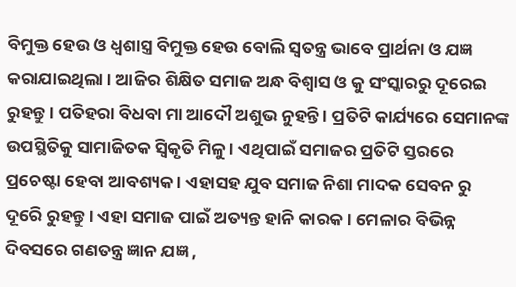ବିମୁକ୍ତ ହେଉ ଓ ଧ୍ୱଶାସ୍ତ୍ର ବିମୁକ୍ତ ହେଉ ବୋଲି ସ୍ୱତନ୍ତ୍ର ଭାବେ ପ୍ରାର୍ଥନା ଓ ଯଜ୍ଞ କରାଯାଇଥିଲା । ଆଜିର ଶିକ୍ଷିତ ସମାଜ ଅନ୍ଧ ବିଶ୍ୱାସ ଓ କୁ ସଂସ୍କାରରୁ ଦୂରେଇ ରୁହନ୍ତୁ । ପତିହରା ବିଧବା ମା ଆଦୌ ଅଶୁଭ ନୁହନ୍ତି । ପ୍ରତିଟି କାର୍ଯ୍ୟରେ ସେମାନଙ୍କ ଉପସ୍ଥିତିକୁ ସାମାଜିତକ ସ୍ୱିକୃତି ମିଳୁ । ଏଥିପାଇଁ ସମାଜର ପ୍ରତିଟି ସ୍ତରରେ ପ୍ରଚେଷ୍ଟା ହେବା ଆବଶ୍ୟକ । ଏହାସହ ଯୁବ ସମାଜ ନିଶା ମାଦକ ସେବନ ରୁ ଦୂରେି ରୁହନ୍ତୁ । ଏହା ସମାଜ ପାଇଁ ଅତ୍ୟନ୍ତ ହାନି କାରକ । ମେଳାର ବିଭିନ୍ନ ଦିବସରେ ଗଣତନ୍ତ୍ର ଜ୍ଞାନ ଯଜ୍ଞ ,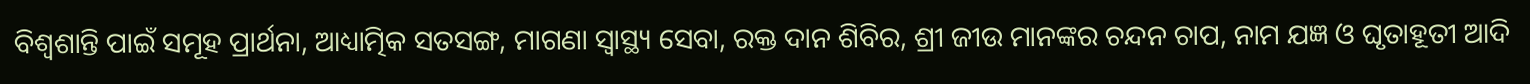ବିଶ୍ୱଶାନ୍ତି ପାଇଁ ସମୂହ ପ୍ରାର୍ଥନା, ଆଧ୍ୟାତ୍ମିକ ସତସଙ୍ଗ, ମାଗଣା ସ୍ୱାସ୍ଥ୍ୟ ସେବା, ରକ୍ତ ଦାନ ଶିବିର, ଶ୍ରୀ ଜୀଉ ମାନଙ୍କର ଚନ୍ଦନ ଚାପ, ନାମ ଯଜ୍ଞ ଓ ଘୃତାହୂତୀ ଆଦି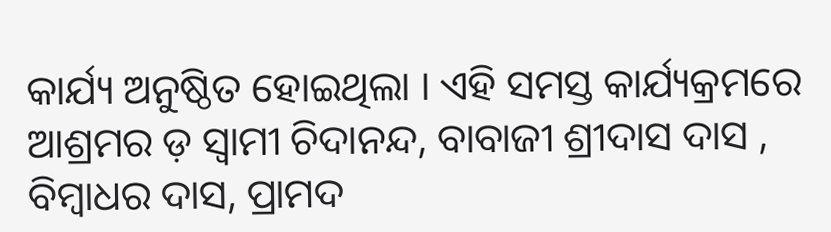କାର୍ଯ୍ୟ ଅନୁଷ୍ଠିତ ହୋଇଥିଲା । ଏହି ସମସ୍ତ କାର୍ଯ୍ୟକ୍ରମରେ ଆଶ୍ରମର ଡ଼ ସ୍ୱାମୀ ଚିଦାନନ୍ଦ, ବାବାଜୀ ଶ୍ରୀଦାସ ଦାସ , ବିମ୍ବାଧର ଦାସ, ପ୍ରାମଦ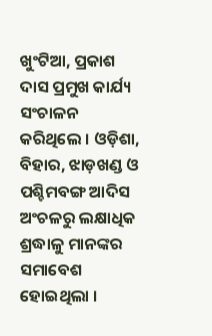ଖୁଂଟିଆ, ପ୍ରକାଶ ଦାସ ପ୍ରମୁଖ କାର୍ଯ୍ୟ ସଂଚାଳନ କରିଥିଲେ । ଓଡ଼ିଶା, ବିହାର, ଝାଡ଼ଖଣ୍ଡ ଓ ପଶ୍ଚିମବଙ୍ଗ ଆଦିସ ଅଂଚଳରୁ ଲକ୍ଷାଧିକ ଶ୍ରଦ୍ଧାଳୁ ମାନଙ୍କର ସମାବେଶ ହୋଇଥିଲା ।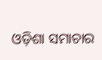ଓଡ଼ିଶା ସମାଚାର